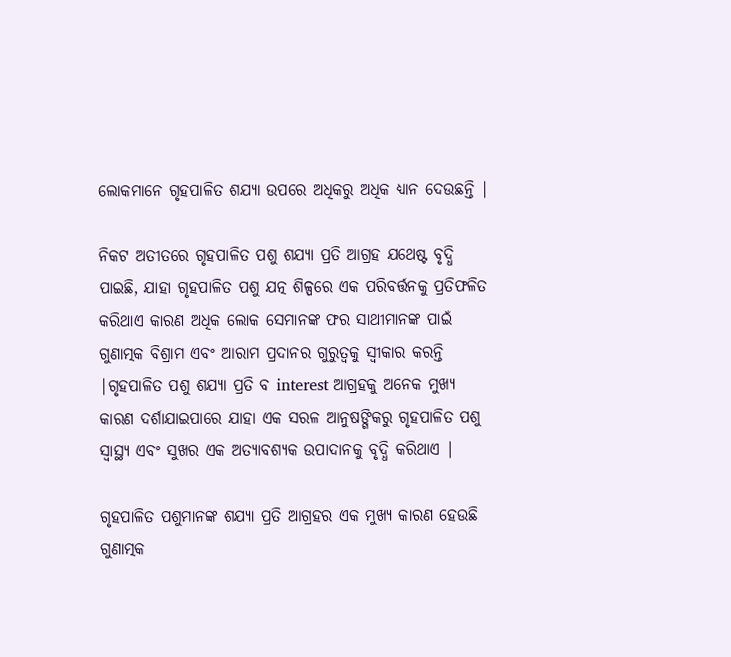ଲୋକମାନେ ଗୃହପାଳିତ ଶଯ୍ୟା ଉପରେ ଅଧିକରୁ ଅଧିକ ଧ୍ୟାନ ଦେଉଛନ୍ତି |

ନିକଟ ଅତୀତରେ ଗୃହପାଳିତ ପଶୁ ଶଯ୍ୟା ପ୍ରତି ଆଗ୍ରହ ଯଥେଷ୍ଟ ବୃଦ୍ଧି ପାଇଛି, ଯାହା ଗୃହପାଳିତ ପଶୁ ଯତ୍ନ ଶିଳ୍ପରେ ଏକ ପରିବର୍ତ୍ତନକୁ ପ୍ରତିଫଳିତ କରିଥାଏ କାରଣ ଅଧିକ ଲୋକ ସେମାନଙ୍କ ଫର ସାଥୀମାନଙ୍କ ପାଇଁ ଗୁଣାତ୍ମକ ବିଶ୍ରାମ ଏବଂ ଆରାମ ପ୍ରଦାନର ଗୁରୁତ୍ୱକୁ ସ୍ୱୀକାର କରନ୍ତି |ଗୃହପାଳିତ ପଶୁ ଶଯ୍ୟା ପ୍ରତି ବ interest ଆଗ୍ରହକୁ ଅନେକ ମୁଖ୍ୟ କାରଣ ଦର୍ଶାଯାଇପାରେ ଯାହା ଏକ ସରଳ ଆନୁଷଙ୍ଗିକରୁ ଗୃହପାଳିତ ପଶୁ ସ୍ୱାସ୍ଥ୍ୟ ଏବଂ ସୁଖର ଏକ ଅତ୍ୟାବଶ୍ୟକ ଉପାଦାନକୁ ବୃଦ୍ଧି କରିଥାଏ |

ଗୃହପାଳିତ ପଶୁମାନଙ୍କ ଶଯ୍ୟା ପ୍ରତି ଆଗ୍ରହର ଏକ ମୁଖ୍ୟ କାରଣ ହେଉଛି ଗୁଣାତ୍ମକ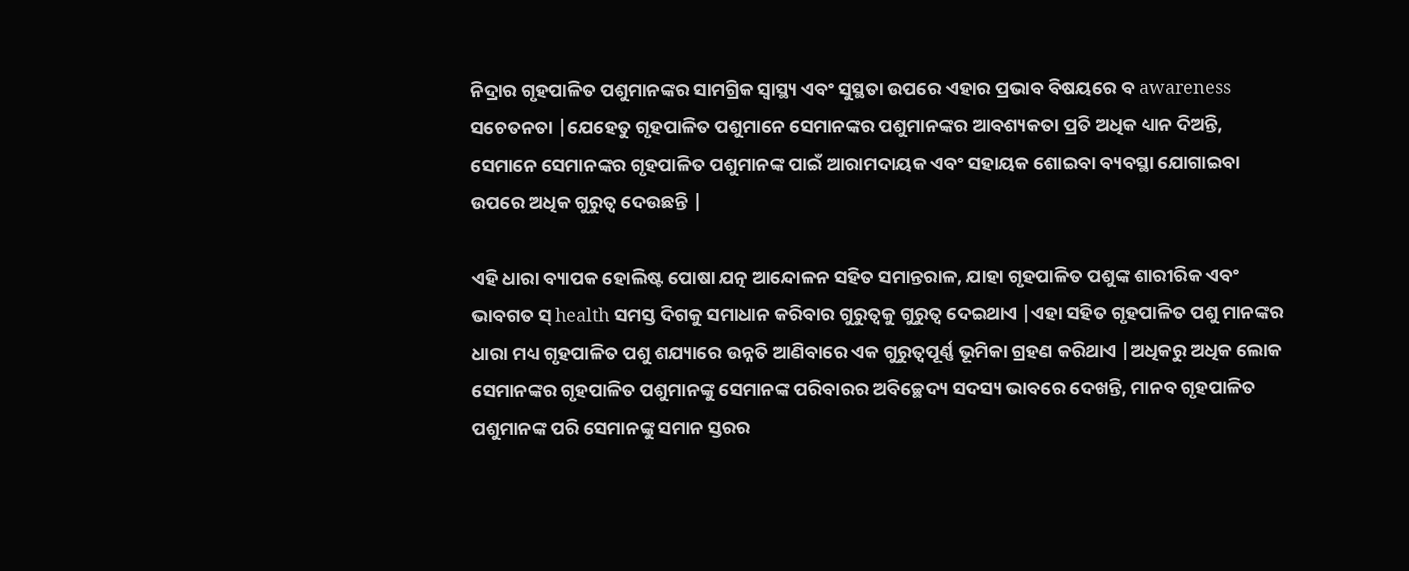ନିଦ୍ରାର ଗୃହପାଳିତ ପଶୁମାନଙ୍କର ସାମଗ୍ରିକ ସ୍ୱାସ୍ଥ୍ୟ ଏବଂ ସୁସ୍ଥତା ଉପରେ ଏହାର ପ୍ରଭାବ ବିଷୟରେ ବ awareness ସଚେତନତା |ଯେହେତୁ ଗୃହପାଳିତ ପଶୁମାନେ ସେମାନଙ୍କର ପଶୁମାନଙ୍କର ଆବଶ୍ୟକତା ପ୍ରତି ଅଧିକ ଧ୍ୟାନ ଦିଅନ୍ତି, ସେମାନେ ସେମାନଙ୍କର ଗୃହପାଳିତ ପଶୁମାନଙ୍କ ପାଇଁ ଆରାମଦାୟକ ଏବଂ ସହାୟକ ଶୋଇବା ବ୍ୟବସ୍ଥା ଯୋଗାଇବା ଉପରେ ଅଧିକ ଗୁରୁତ୍ୱ ଦେଉଛନ୍ତି |

ଏହି ଧାରା ବ୍ୟାପକ ହୋଲିଷ୍ଟ ପୋଷା ଯତ୍ନ ଆନ୍ଦୋଳନ ସହିତ ସମାନ୍ତରାଳ, ଯାହା ଗୃହପାଳିତ ପଶୁଙ୍କ ଶାରୀରିକ ଏବଂ ଭାବଗତ ସ୍ health ସମସ୍ତ ଦିଗକୁ ସମାଧାନ କରିବାର ଗୁରୁତ୍ୱକୁ ଗୁରୁତ୍ୱ ଦେଇଥାଏ |ଏହା ସହିତ ଗୃହପାଳିତ ପଶୁ ମାନଙ୍କର ଧାରା ମଧ୍ୟ ଗୃହପାଳିତ ପଶୁ ଶଯ୍ୟାରେ ଉନ୍ନତି ଆଣିବାରେ ଏକ ଗୁରୁତ୍ୱପୂର୍ଣ୍ଣ ଭୂମିକା ଗ୍ରହଣ କରିଥାଏ |ଅଧିକରୁ ଅଧିକ ଲୋକ ସେମାନଙ୍କର ଗୃହପାଳିତ ପଶୁମାନଙ୍କୁ ସେମାନଙ୍କ ପରିବାରର ଅବିଚ୍ଛେଦ୍ୟ ସଦସ୍ୟ ଭାବରେ ଦେଖନ୍ତି, ମାନବ ଗୃହପାଳିତ ପଶୁମାନଙ୍କ ପରି ସେମାନଙ୍କୁ ସମାନ ସ୍ତରର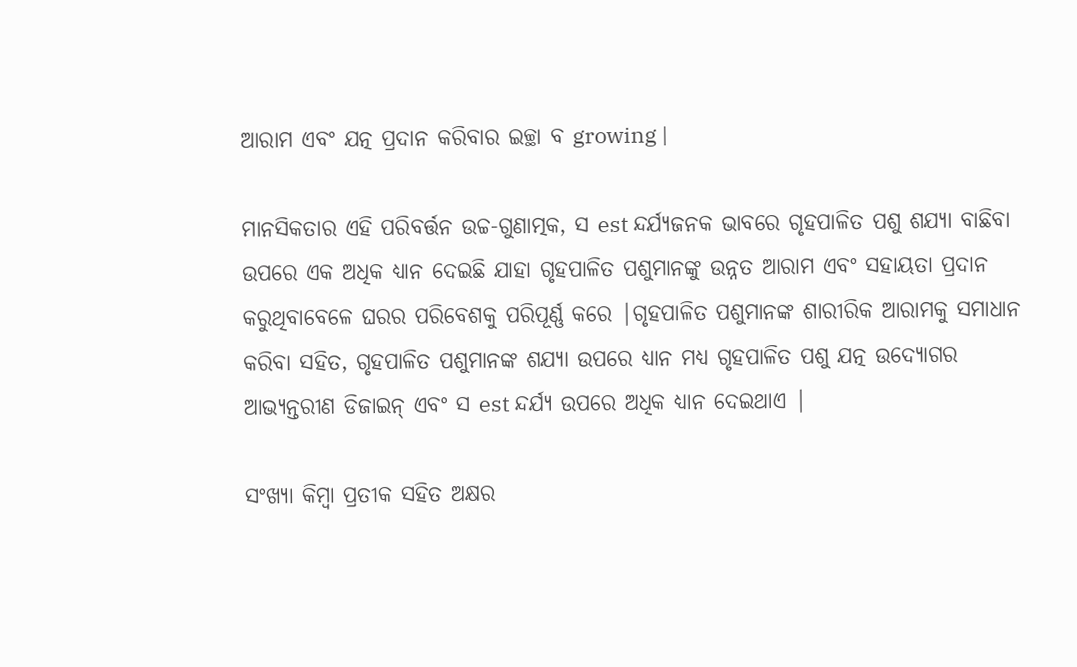ଆରାମ ଏବଂ ଯତ୍ନ ପ୍ରଦାନ କରିବାର ଇଚ୍ଛା ବ growing |

ମାନସିକତାର ଏହି ପରିବର୍ତ୍ତନ ଉଚ୍ଚ-ଗୁଣାତ୍ମକ, ସ est ନ୍ଦର୍ଯ୍ୟଜନକ ଭାବରେ ଗୃହପାଳିତ ପଶୁ ଶଯ୍ୟା ବାଛିବା ଉପରେ ଏକ ଅଧିକ ଧ୍ୟାନ ଦେଇଛି ଯାହା ଗୃହପାଳିତ ପଶୁମାନଙ୍କୁ ଉନ୍ନତ ଆରାମ ଏବଂ ସହାୟତା ପ୍ରଦାନ କରୁଥିବାବେଳେ ଘରର ପରିବେଶକୁ ପରିପୂର୍ଣ୍ଣ କରେ |ଗୃହପାଳିତ ପଶୁମାନଙ୍କ ଶାରୀରିକ ଆରାମକୁ ସମାଧାନ କରିବା ସହିତ, ଗୃହପାଳିତ ପଶୁମାନଙ୍କ ଶଯ୍ୟା ଉପରେ ଧ୍ୟାନ ମଧ୍ୟ ଗୃହପାଳିତ ପଶୁ ଯତ୍ନ ଉଦ୍ୟୋଗର ଆଭ୍ୟନ୍ତରୀଣ ଡିଜାଇନ୍ ଏବଂ ସ est ନ୍ଦର୍ଯ୍ୟ ଉପରେ ଅଧିକ ଧ୍ୟାନ ଦେଇଥାଏ |

ସଂଖ୍ୟା କିମ୍ବା ପ୍ରତୀକ ସହିତ ଅକ୍ଷର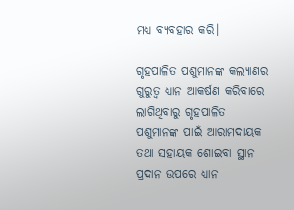ମଧ୍ଯ ବ୍ୟବହାର କରି।

ଗୃହପାଳିତ ପଶୁମାନଙ୍କ କଲ୍ୟାଣର ଗୁରୁତ୍ୱ ଧ୍ୟାନ ଆକର୍ଷଣ କରିବାରେ ଲାଗିଥିବାରୁ ଗୃହପାଳିତ ପଶୁମାନଙ୍କ ପାଇଁ ଆରାମଦାୟକ ତଥା ସହାୟକ ଶୋଇବା ସ୍ଥାନ ପ୍ରଦାନ ଉପରେ ଧ୍ୟାନ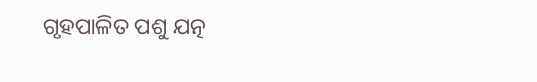ଗୃହପାଳିତ ପଶୁ ଯତ୍ନ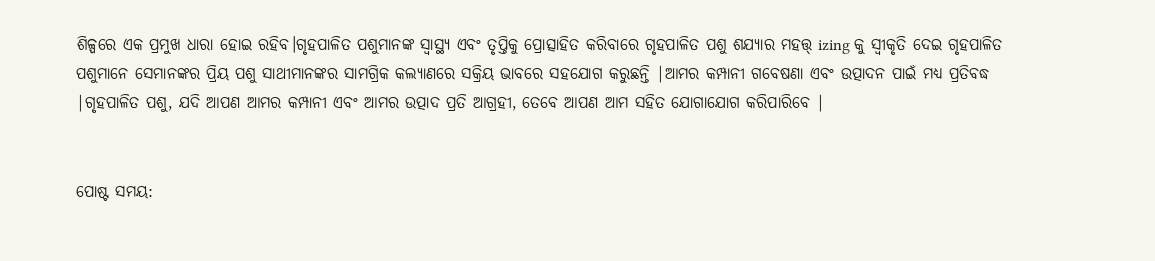ଶିଳ୍ପରେ ଏକ ପ୍ରମୁଖ ଧାରା ହୋଇ ରହିବ।ଗୃହପାଳିତ ପଶୁମାନଙ୍କ ସ୍ୱାସ୍ଥ୍ୟ ଏବଂ ତୃପ୍ତିକୁ ପ୍ରୋତ୍ସାହିତ କରିବାରେ ଗୃହପାଳିତ ପଶୁ ଶଯ୍ୟାର ମହତ୍ତ୍ izing କୁ ସ୍ୱୀକୃତି ଦେଇ ଗୃହପାଳିତ ପଶୁମାନେ ସେମାନଙ୍କର ପ୍ରିୟ ପଶୁ ସାଥୀମାନଙ୍କର ସାମଗ୍ରିକ କଲ୍ୟାଣରେ ସକ୍ରିୟ ଭାବରେ ସହଯୋଗ କରୁଛନ୍ତି |ଆମର କମ୍ପାନୀ ଗବେଷଣା ଏବଂ ଉତ୍ପାଦନ ପାଇଁ ମଧ୍ୟ ପ୍ରତିବଦ୍ଧ |ଗୃହପାଳିତ ପଶୁ, ଯଦି ଆପଣ ଆମର କମ୍ପାନୀ ଏବଂ ଆମର ଉତ୍ପାଦ ପ୍ରତି ଆଗ୍ରହୀ, ତେବେ ଆପଣ ଆମ ସହିତ ଯୋଗାଯୋଗ କରିପାରିବେ |


ପୋଷ୍ଟ ସମୟ: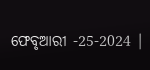ଫେବୃଆରୀ -25-2024 |